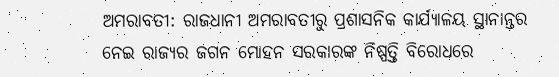ଅମରାବତୀ: ରାଜଧାନୀ ଅମରାବତୀରୁ ପ୍ରଶାସନିକ କାର୍ଯ୍ୟାଳୟ ସ୍ଥାନାନ୍ତର ନେଇ ରାଜ୍ୟର ଜଗନ ମୋହନ ସରକାରଙ୍କ ନିଷ୍ପତ୍ତି ବିରୋଧରେ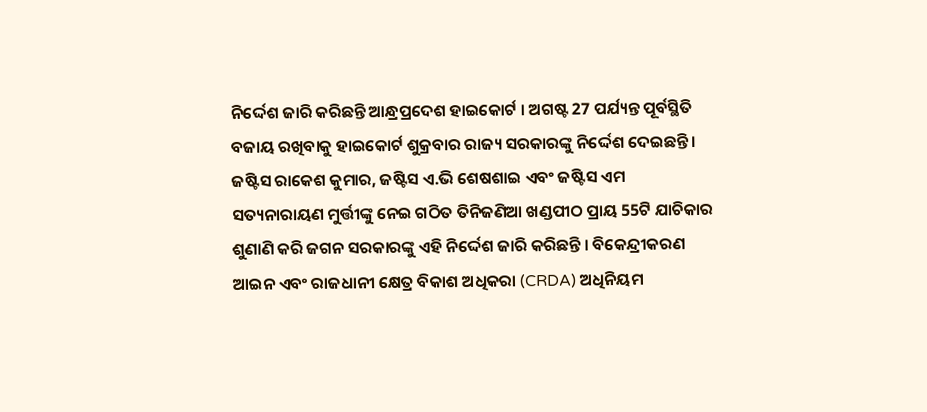ନିର୍ଦ୍ଦେଶ ଜାରି କରିଛନ୍ତି ଆନ୍ଧ୍ରପ୍ରଦେଶ ହାଇକୋର୍ଟ । ଅଗଷ୍ଟ 27 ପର୍ଯ୍ୟନ୍ତ ପୂର୍ବସ୍ଥିତି ବଜାୟ ରଖିବାକୁ ହାଇକୋର୍ଟ ଶୁକ୍ରବାର ରାଜ୍ୟ ସରକାରଙ୍କୁ ନିର୍ଦ୍ଦେଶ ଦେଇଛନ୍ତି।
ଜଷ୍ଟିସ ରାକେଶ କୁମାର, ଜଷ୍ଟିସ ଏ.ଭି ଶେଷଶାଇ ଏବଂ ଜଷ୍ଟିସ ଏମ ସତ୍ୟନାରାୟଣ ମୁର୍ତ୍ତୀଙ୍କୁ ନେଇ ଗଠିତ ତିନିଜଣିଆ ଖଣ୍ଡପୀଠ ପ୍ରାୟ 55ଟି ଯାଚିକାର ଶୁଣାଣି କରି ଜଗନ ସରକାରଙ୍କୁ ଏହି ନିର୍ଦ୍ଦେଶ ଜାରି କରିଛନ୍ତି । ବିକେନ୍ଦ୍ରୀକରଣ ଆଇନ ଏବଂ ରାଜଧାନୀ କ୍ଷେତ୍ର ବିକାଶ ଅଧିକରା (CRDA) ଅଧିନିୟମ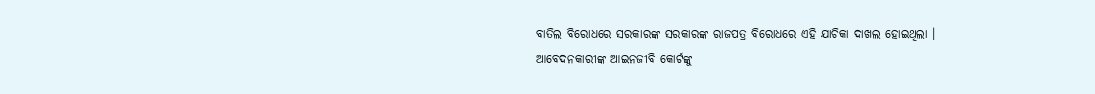ବାତିଲ ବିରୋଧରେ ସରକାରଙ୍କ ସରକାରଙ୍କ ରାଜପତ୍ର ବିରୋଧରେ ଏହି ଯାଚିକା ଦାଖଲ ହୋଇଥିଲା ।
ଆବେଦନକାରୀଙ୍କ ଆଇନଜୀବି କୋର୍ଟଙ୍କୁ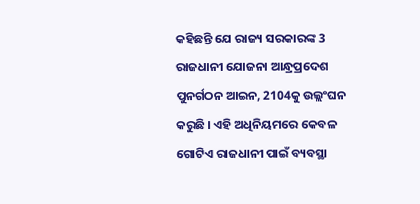କହିଛନ୍ତି ଯେ ରାଜ୍ୟ ସରକାରଙ୍କ 3 ରାଜଧାନୀ ଯୋଜନା ଆନ୍ଧ୍ରପ୍ରଦେଶ ପୁନର୍ଗଠନ ଆଇନ, 2104କୁ ଉଲ୍ଲଂଘନ କରୁଛି । ଏହି ଅଧିନିୟମରେ କେବଳ ଗୋଟିଏ ରାଜଧାନୀ ପାଇଁ ବ୍ୟବସ୍ଥା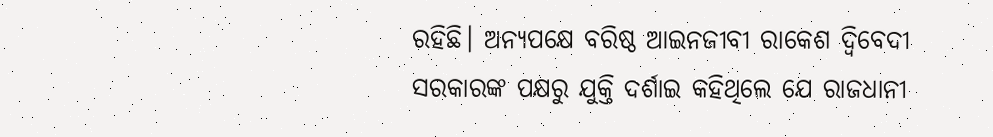ରହିଛି। ଅନ୍ୟପକ୍ଷେ ବରିଷ୍ଠ ଆଇନଜୀବୀ ରାକେଶ ଦ୍ବିବେଦୀ ସରକାରଙ୍କ ପକ୍ଷରୁ ଯୁକ୍ତି ଦର୍ଶାଇ କହିଥିଲେ ଯେ ରାଜଧାନୀ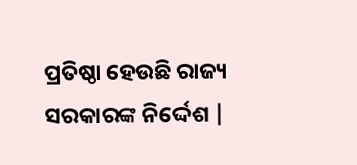ପ୍ରତିଷ୍ଠା ହେଉଛି ରାଜ୍ୟ ସରକାରଙ୍କ ନିର୍ଦ୍ଦେଶ |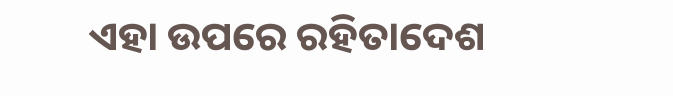ଏହା ଉପରେ ରହିତାଦେଶ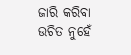ଜାରି କରିବା ଉଚିତ ନୁହେଁ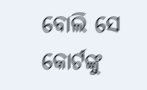ବୋଲି ସେ କୋର୍ଟଙ୍କୁ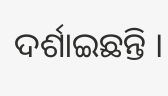ଦର୍ଶାଇଛନ୍ତି ।